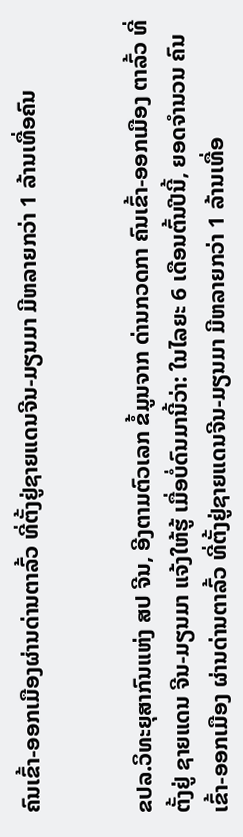ຄົນເຂົ້າ-ອອກເມືອງຜ່ານດ່ານຕາລົ້ວ ທີ່ຕັ້ງຢູ່ຊາຍແດນຈີນ-ມຽນມາ ມີຫລາຍກວ່າ 1 ລ້ານເທື່ອຄົນ


ຂປລ.ວິທະຍຸສາກົນແຫ່ງ ສປ ຈີນ, ອີງຕາມຕົວເລກ ຂໍ້ມູນຈາກ ດ່ານກວດກາ ຄົນເຂົ້າ-ອອກເມືອງ ຕາລົ້ວ ທີ່ຕັ້ງຢູ່ ຊາຍແດນ ຈີນ-ມຽນມາ ແຈ້ງໃຫ້ຮູ້ ເມື່ອບໍ່ດົນມານີ້ວ່າ: ໃນໄລຍະ 6 ເດືອນຕົ້ນປີນີ້, ຍອດຈໍານວນ ຄົນເຂົ້າ-ອອກເມືອງ ຜ່ານດ່ານຕາລົ້ວ ທີ່ຕັ້ງຢູ່ຊາຍແດນຈີນ-ມຽນມາ ມີຫລາຍກວ່າ 1 ລ້ານເທື່ອ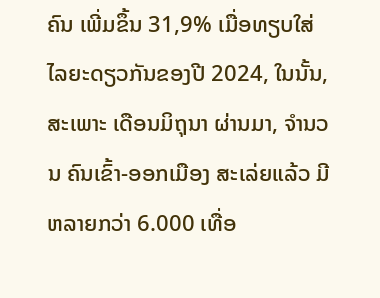ຄົນ ເພີ່ມຂຶ້ນ 31,9% ເມື່ອທຽບໃສ່ ໄລຍະດຽວກັນຂອງປີ 2024, ໃນນັ້ນ, ສະເພາະ ເດືອນມິຖຸນາ ຜ່ານມາ, ຈໍານວນ ຄົນເຂົ້າ-ອອກເມືອງ ສະເລ່ຍແລ້ວ ມີຫລາຍກວ່າ 6.000 ເທື່ອ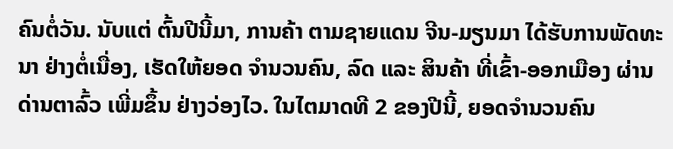ຄົນຕໍ່ວັນ. ນັບແຕ່ ຕົ້ນປີນີ້ມາ, ການຄ້າ ຕາມຊາຍແດນ ຈີນ-ມຽນມາ ໄດ້ຮັບການພັດທະນາ ຢ່າງຕໍ່ເນື່ອງ, ເຮັດໃຫ້ຍອດ ຈໍານວນຄົນ, ລົດ ແລະ ສິນຄ້າ ທີ່ເຂົ້າ-ອອກເມືອງ ຜ່ານດ່ານຕາລົ້ວ ເພີ່ມຂຶ້ນ ຢ່າງວ່ອງໄວ. ໃນໄຕມາດທີ 2 ຂອງປີນີ້, ຍອດຈໍານວນຄົນ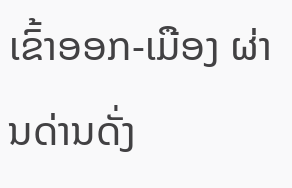ເຂົ້າອອກ-ເມືອງ ຜ່ານດ່ານດັ່ງ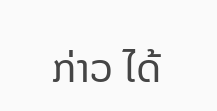ກ່າວ ໄດ້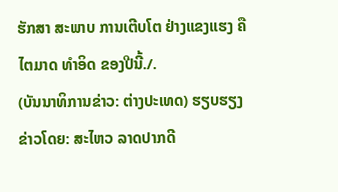ຮັກສາ ສະພາບ ການເຕີບໂຕ ຢ່າງແຂງແຮງ ຄືໄຕມາດ ທໍາອິດ ຂອງປີນີ້./.
(ບັນນາທິການຂ່າວ: ຕ່າງປະເທດ) ຮຽບຮຽງ ຂ່າວໂດຍ: ສະໄຫວ ລາດປາກດີ